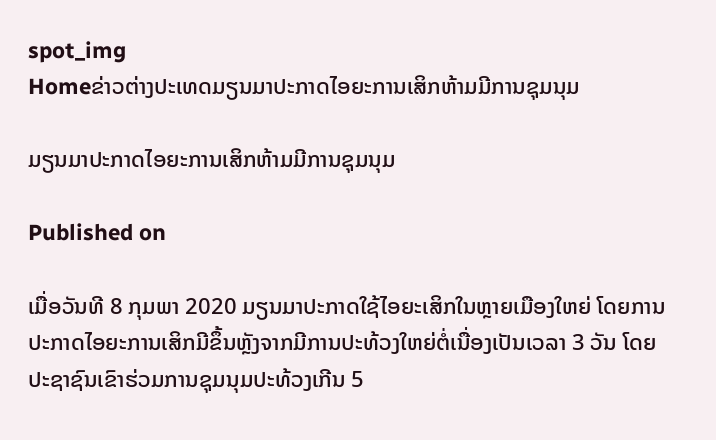spot_img
Homeຂ່າວຕ່າງປະເທດມຽນມາປະກາດໄອຍະການເສິກຫ້າມມີການຊຸມນຸມ

ມຽນມາປະກາດໄອຍະການເສິກຫ້າມມີການຊຸມນຸມ

Published on

ເມື່ອວັນທີ 8 ກຸມພາ 2020 ມຽນມາປະກາດໃຊ້ໄອຍະເສິກໃນຫຼາຍເມືອງໃຫຍ່ ໂດຍການປະກາດໄອຍະການເສິກມີຂຶ້ນຫຼັງຈາກມີການປະທ້ວງໃຫຍ່ຕໍ່ເນື່ອງເປັນເວລາ 3 ວັນ ໂດຍປະຊາຊົນເຂົາຮ່ວມການຊຸມນຸມປະທ້ວງເກີນ 5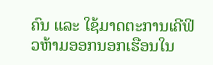ຄົນ ແລະ ໃຊ້ມາດຕະການເຄີຟິວຫ້າມອອກນອກເຮືອນໃນ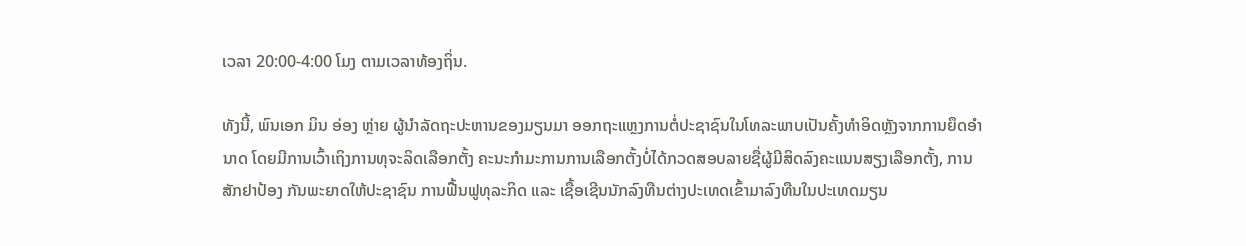ເວລາ 20:00-4:00 ໂມງ ຕາມເວລາທ້ອງຖິ່ນ.

ທັງນີ້, ພົນເອກ ມິນ ອ່ອງ ຫຼ່າຍ ຜູ້ນຳລັດຖະປະຫານຂອງມຽນມາ ອອກຖະແຫຼງການຕໍ່ປະຊາຊົນໃນໂທລະພາບເປັນຄັ້ງທຳອິດຫຼັງຈາກການຍຶດອຳນາດ ໂດຍມີການເວົ້າເຖິງການທຸຈະລິດເລືອກຕັ້ງ ຄະນະກຳມະການການເລືອກຕັ້ງບໍ່ໄດ້ກວດສອບລາຍຊື່ຜູ້ມີສິດລົງຄະແນນສຽງເລືອກຕັ້ງ, ການສັກຢາປ້ອງ ກັນພະຍາດໃຫ້ປະຊາຊົນ ການຟື້ນຟູທຸລະກິດ ແລະ ເຊື້ອເຊີນນັກລົງທືນຕ່າງປະເທດເຂົ້າມາລົງທືນໃນປະເທດມຽນ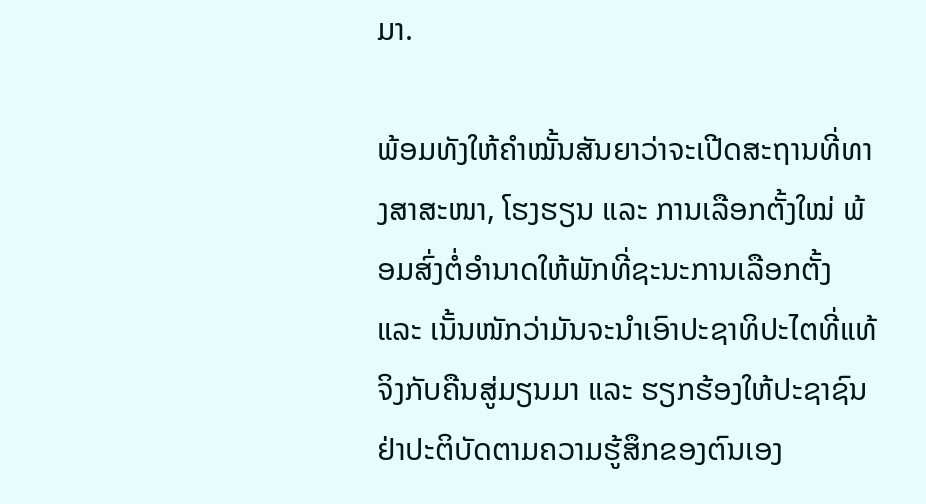ມາ.

ພ້ອມທັງໃຫ້ຄຳໝັ້ນສັນຍາວ່າຈະເປີດສະຖານທີ່ທາງສາສະໜາ, ໂຮງຮຽນ ແລະ ການເລືອກຕັ້ງໃໝ່ ພ້ອມສົ່ງຕໍ່ອຳນາດໃຫ້ພັກທີ່ຊະນະການເລືອກຕັ້ງ ແລະ ເນັ້ນໜັກວ່າມັນຈະນຳເອົາປະຊາທິປະໄຕທີ່ແທ້ຈິງກັບຄືນສູ່ມຽນມາ ແລະ ຮຽກຮ້ອງໃຫ້ປະຊາຊົນຢ່າປະຕິບັດຕາມຄວາມຮູ້ສຶກຂອງຕົນເອງ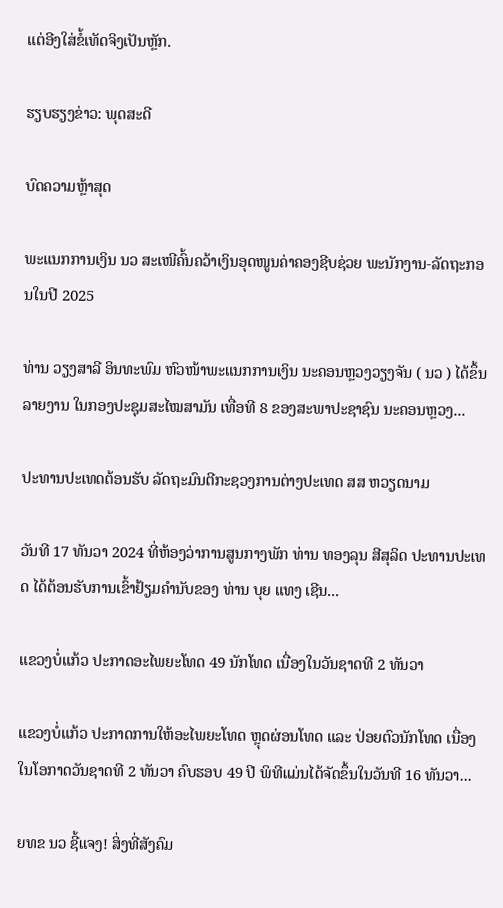ແຕ່ອີງໃສ່ຂໍ້ເທັດຈິງເປັນຫຼັກ.

ຮຽບຮຽງຂ່າວ: ພຸດສະດີ

ບົດຄວາມຫຼ້າສຸດ

ພະແນກການເງິນ ນວ ສະເໜີຄົ້ນຄວ້າເງິນອຸດໜູນຄ່າຄອງຊີບຊ່ວຍ ພະນັກງານ-ລັດຖະກອນໃນປີ 2025

ທ່ານ ວຽງສາລີ ອິນທະພົມ ຫົວໜ້າພະແນກການເງິນ ນະຄອນຫຼວງວຽງຈັນ ( ນວ ) ໄດ້ຂຶ້ນລາຍງານ ໃນກອງປະຊຸມສະໄໝສາມັນ ເທື່ອທີ 8 ຂອງສະພາປະຊາຊົນ ນະຄອນຫຼວງ...

ປະທານປະເທດຕ້ອນຮັບ ລັດຖະມົນຕີກະຊວງການຕ່າງປະເທດ ສສ ຫວຽດນາມ

ວັນທີ 17 ທັນວາ 2024 ທີ່ຫ້ອງວ່າການສູນກາງພັກ ທ່ານ ທອງລຸນ ສີສຸລິດ ປະທານປະເທດ ໄດ້ຕ້ອນຮັບການເຂົ້າຢ້ຽມຄຳນັບຂອງ ທ່ານ ບຸຍ ແທງ ເຊີນ...

ແຂວງບໍ່ແກ້ວ ປະກາດອະໄພຍະໂທດ 49 ນັກໂທດ ເນື່ອງໃນວັນຊາດທີ 2 ທັນວາ

ແຂວງບໍ່ແກ້ວ ປະກາດການໃຫ້ອະໄພຍະໂທດ ຫຼຸດຜ່ອນໂທດ ແລະ ປ່ອຍຕົວນັກໂທດ ເນື່ອງໃນໂອກາດວັນຊາດທີ 2 ທັນວາ ຄົບຮອບ 49 ປີ ພິທີແມ່ນໄດ້ຈັດຂຶ້ນໃນວັນທີ 16 ທັນວາ...

ຍທຂ ນວ ຊີ້ແຈງ! ສິ່ງທີ່ສັງຄົມ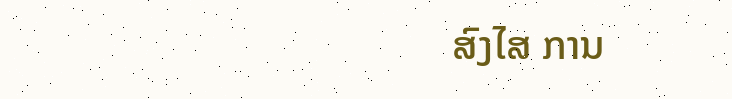ສົງໄສ ການ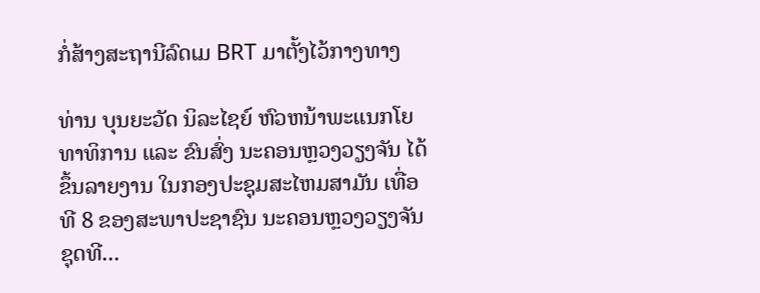ກໍ່ສ້າງສະຖານີລົດເມ BRT ມາຕັ້ງໄວ້ກາງທາງ

ທ່ານ ບຸນຍະວັດ ນິລະໄຊຍ໌ ຫົວຫນ້າພະແນກໂຍທາທິການ ແລະ ຂົນສົ່ງ ນະຄອນຫຼວງວຽງຈັນ ໄດ້ຂຶ້ນລາຍງານ ໃນກອງປະຊຸມສະໄຫມສາມັນ ເທື່ອທີ 8 ຂອງສະພາປະຊາຊົນ ນະຄອນຫຼວງວຽງຈັນ ຊຸດທີ...